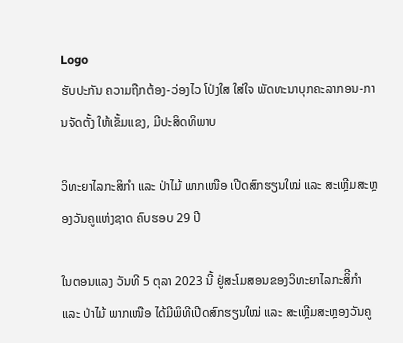Logo
ຮັບປະກັນ ຄວາມຖືກຕ້ອງ-ວ່ອງໄວ ໂປ່ງໃສ ໃສ່ໃຈ ພັດທະນາບຸກຄະລາກອນ-ການຈັດຕັ້ງ ໃຫ້ເຂັ້ມແຂງ, ມີປະສິດທິພາບ

ວິທະຍາໄລກະສິກຳ ແລະ ປ່າໄມ້ ພາກເໜືອ ເປີດສົກຮຽນໃໝ່ ແລະ ສະເຫຼີມສະຫຼອງວັນຄູແຫ່ງຊາດ ຄົບຮອບ 29 ປີ

ໃນຕອນແລງ ວັນທີ 5 ຕຸລາ 2023 ນີ້ ຢູ່ສະໂມສອນຂອງວິທະຍາໄລກະສິີກຳ ແລະ ປ່າໄມ້ ພາກເໜືອ ໄດ້ມີພິທີເປີດສົກຮຽນໃໝ່ ແລະ ສະເຫຼີມສະຫຼອງວັນຄູ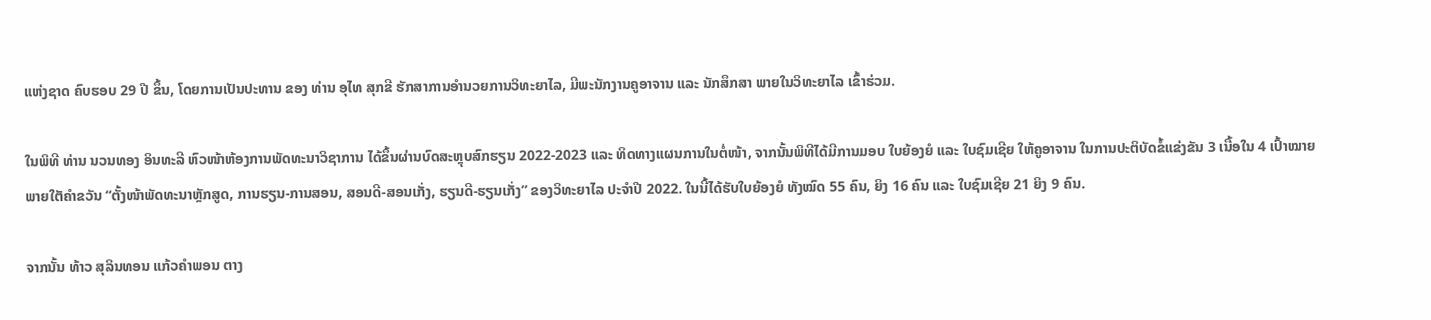ແຫ່ງຊາດ ຄົບຮອບ 29 ປີ ຂຶ້ນ, ໂດຍການເປັນປະທານ ຂອງ ທ່ານ ອຸໄທ ສຸກຂີ ຮັກສາການອໍານວຍການວິທະຍາໄລ, ມີພະນັກງານຄູອາຈານ ແລະ ນັກສຶກສາ ພາຍໃນວິທະຍາໄລ ເຂົ້າຮ່ວມ.

ໃນພິທີ ທ່ານ ນວນທອງ ອິນທະລີ ຫົວໜ້າຫ້ອງການພັດທະນາວິຊາການ ໄດ້ຂຶ້ນຜ່ານບົດສະຫຼຸບສົກຮຽນ 2022-2023 ແລະ ທິດທາງແຜນການໃນຕໍ່ໜ້າ, ຈາກນັ້ນພິທີໄດ້ມີການມອບ ໃບຍ້ອງຍໍ ແລະ ໃບຊົມເຊີຍ ໃຫ້ຄູອາຈານ ໃນການປະຕິບັດຂໍ້ແຂ່ງຂັນ 3 ເນື້ອໃນ 4 ເປົ້າໝາຍ ພາຍໃຕັຄຳຂວັນ “ຕັ້ງໜ້າພັດທະນາຫຼັກສູດ, ການຮຽນ-ການສອນ, ສອນດີ-ສອນເກັ່ງ, ຮຽນດີ-ຮຽນເກັ່ງ” ຂອງວິທະຍາໄລ ປະຈໍາປີ 2022. ໃນນີ້ໄດ້ຮັບໃບຍ້ອງຍໍ ທັງໝົດ 55 ຄົນ, ຍິງ 16 ຄົນ ແລະ ໃບຊົມເຊີຍ 21 ຍິງ 9 ຄົນ.

ຈາກນັ້ນ ທ້າວ ສຸລິນທອນ ແກ້ວຄໍາພອນ ຕາງ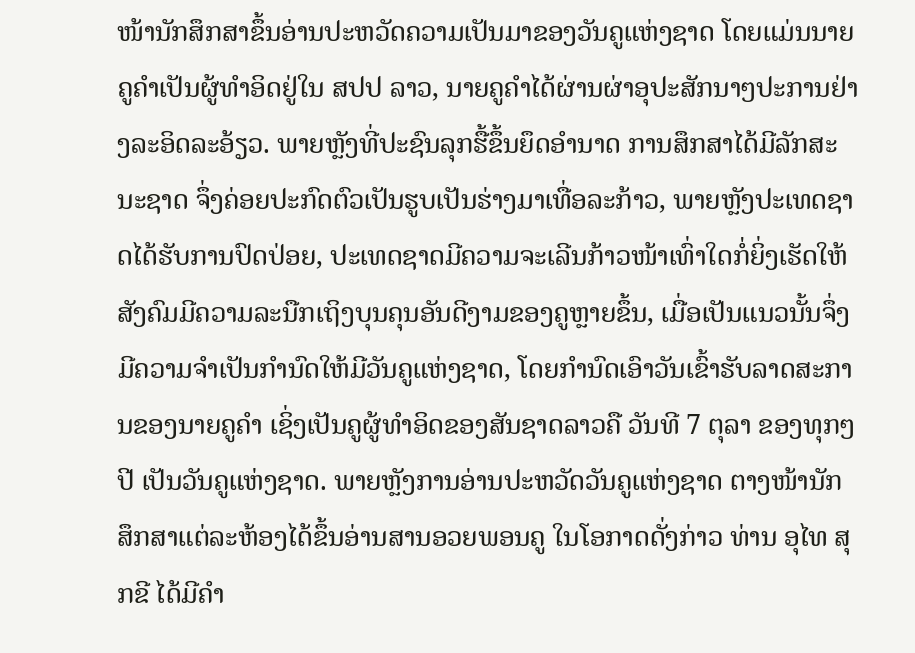ໜ້ານັກສຶກສາຂຶ້ນອ່ານປະຫວັດຄວາມເປັນມາຂອງວັນຄູແຫ່ງຊາດ ໂດຍແມ່ນນາຍຄູຄຳເປັນຜູ້ທຳອິດຢູ່ໃນ ສປປ ລາວ, ນາຍຄູຄຳໄດ້ຜ່ານຜ່າອຸປະສັກນາໆປະການຢ່າງລະອິດລະອ້ຽວ. ພາຍຫຼັງທີ່ປະຊົນລຸກຮື້ຂຶ້ນຍຶດອຳນາດ ການສຶກສາໄດ້ມີລັກສະນະຊາດ ຈຶ່ງຄ່ອຍປະກົດຕົວເປັນຮູບເປັນຮ່າງມາເທື່ອລະກ້າວ, ພາຍຫຼັງປະເທດຊາດໄດ້ຮັບການປົດປ່ອຍ, ປະເທດຊາດມີຄວາມຈະເລີນກ້າວໜ້າເທົ່າໃດກໍ່ຍິ່ງເຮັດໃຫ້ສັງຄົມມີຄວາມລະນືກເຖິງບຸນຄຸນອັນດີງາມຂອງຄູຫຼາຍຂຶ້ນ, ເມື່ອເປັນແນວນັ້ນຈຶ່ງມີຄວາມຈຳເປັນກຳນົດໃຫ້ມີວັນຄູແຫ່ງຊາດ, ໂດຍກຳນົດເອົາວັນເຂົ້າຮັບລາດສະການຂອງນາຍຄູຄຳ ເຊິ່ງເປັນຄູຜູ້ທຳອິດຂອງສັນຊາດລາວຄື ວັນທີ 7 ຕຸລາ ຂອງທຸກໆປີ ເປັນວັນຄູແຫ່ງຊາດ. ພາຍຫຼັງການອ່ານປະຫວັດວັນຄູແຫ່ງຊາດ ຕາງໜ້ານັກສຶກສາແຕ່ລະຫ້ອງໄດ້ຂຶ້ນອ່ານສານອວຍພອນຄູ ໃນໂອກາດດັ່ງກ່າວ ທ່ານ ອຸໄທ ສຸກຂີ ໄດ້ມີຄຳ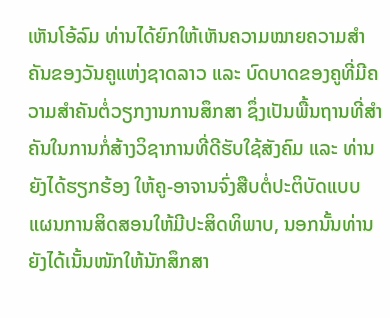ເຫັນໂອ້ລົມ ທ່ານໄດ້ຍົກໃຫ້ເຫັນຄວາມໝາຍຄວາມສໍາຄັນຂອງວັນຄູແຫ່ງຊາດລາວ ແລະ ບົດບາດຂອງຄູທີ່ມີຄວາມສໍາຄັນຕໍ່ວຽກງານການສຶກສາ ຊຶ່ງເປັນພື້ນຖານທີ່ສໍາຄັນໃນການກໍ່ສ້າງວິຊາການທີ່ດີຮັບໃຊ້ສັງຄົມ ແລະ ທ່ານຍັງໄດ້ຮຽກຮ້ອງ ໃຫ້ຄູ-ອາຈານຈົ່ງສືບຕໍ່ປະຕິບັດແບບແຜນການສິດສອນໃຫ້ມີປະສິດທິພາບ, ນອກນັ້ນທ່ານຍັງໄດ້ເນັ້ນໜັກໃຫ້ນັກສຶກສາ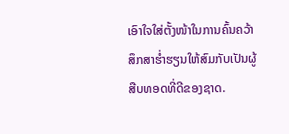ເອົາໃຈໃສ່ຕັ້ງໜ້າໃນການຄົ້ນຄວ້າສຶກສາຮ່ຳຮຽນໃຫ້ສົມກັບເປັນຜູ້ສືບທອດທີ່ດີຂອງຊາດ.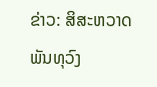ຂ່າວ: ສິສະຫວາດ ພັນທຸວົງ